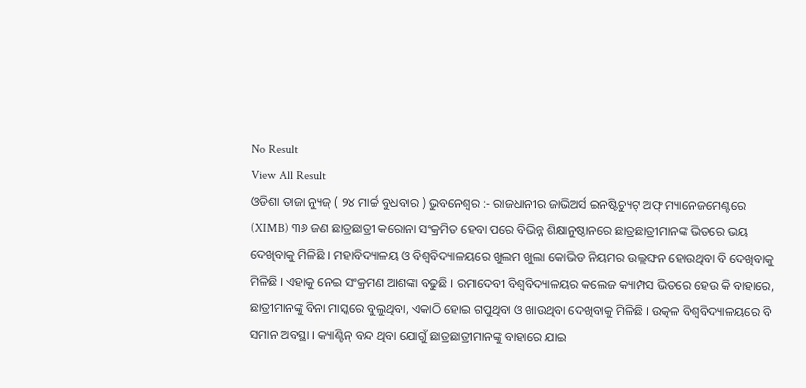No Result
View All Result
ଓଡିଶା ତାଜା ନ୍ୟୁଜ୍ ( ୨୪ ମାର୍ଚ୍ଚ ବୁଧବାର ) ଭୁବନେଶ୍ୱର :- ରାଜଧାନୀର ଜାଭିଅର୍ସ ଇନଷ୍ଟିଚ୍ୟୁଟ୍ ଅଫ୍ ମ୍ୟାନେଜମେଣ୍ଟରେ (XIMB) ୩୬ ଜଣ ଛାତ୍ରଛାତ୍ରୀ କରୋନା ସଂକ୍ରମିତ ହେବା ପରେ ବିଭିନ୍ନ ଶିକ୍ଷାନୁଷ୍ଠାନରେ ଛାତ୍ରଛାତ୍ରୀମାନଙ୍କ ଭିତରେ ଭୟ ଦେଖିବାକୁ ମିଳିଛି । ମହାବିଦ୍ୟାଳୟ ଓ ବିଶ୍ୱବିଦ୍ୟାଳୟରେ ଖୁଲମ ଖୁଲା କୋଭିଡ ନିୟମର ଉଲ୍ଲଙ୍ଘନ ହୋଉଥିବା ବି ଦେଖିବାକୁ ମିଳିଛି । ଏହାକୁ ନେଇ ସଂକ୍ରମଣ ଆଶଙ୍କା ବଢୁଛି । ରମାଦେବୀ ବିଶ୍ୱବିଦ୍ୟାଳୟର କଲେଜ କ୍ୟାମ୍ପସ ଭିତରେ ହେଉ କି ବାହାରେ, ଛାତ୍ରୀମାନଙ୍କୁ ବିନା ମାସ୍କରେ ବୁଲୁଥିବା, ଏକାଠି ହୋଇ ଗପୁଥିବା ଓ ଖାଉଥିବା ଦେଖିବାକୁ ମିଳିଛି । ଉତ୍କଳ ବିଶ୍ଵବିଦ୍ୟାଳୟରେ ବି ସମାନ ଅବସ୍ଥା । କ୍ୟାଣ୍ଟିନ୍ ବନ୍ଦ ଥିବା ଯୋଗୁଁ ଛାତ୍ରଛାତ୍ରୀମାନଙ୍କୁ ବାହାରେ ଯାଇ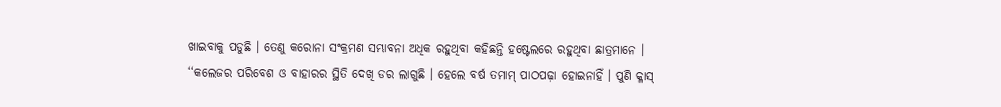ଖାଇବାକୁ ପଡୁଛି । ତେଣୁ କରୋନା ସଂକ୍ରମଣ ସମ୍ଭାବନା ଅଧିକ ରହୁଥିବା କହିଛନ୍ତି ହଷ୍ଟେଲରେ ରହୁଥିବା ଛାତ୍ରମାନେ ।
‘‘କଲେଜର ପରିବେଶ ଓ ବାହାରର ସ୍ଥିତି ଦେଖି ଡର ଲାଗୁଛି । ହେଲେ ବର୍ଷ ତମାମ୍ ପାଠପଢ଼ା ହୋଇନାହିଁ । ପୁଣି କ୍ଳାସ୍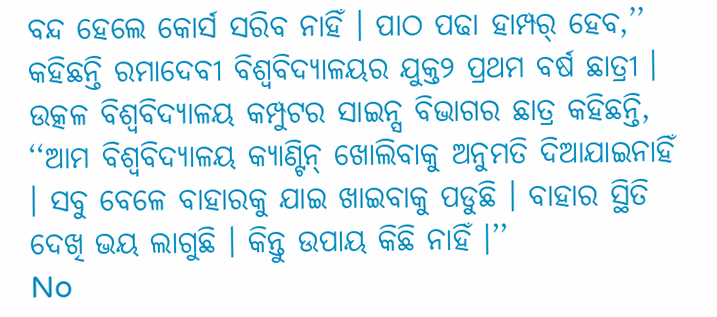ବନ୍ଦ ହେଲେ କୋର୍ସ ସରିବ ନାହିଁ । ପାଠ ପଢା ହାମ୍ପର୍ ହେବ,’’ କହିଛନ୍ତି ରମାଦେବୀ ବିଶ୍ୱବିଦ୍ୟାଳୟର ଯୁକ୍ତ୨ ପ୍ରଥମ ବର୍ଷ ଛାତ୍ରୀ । ଉତ୍କଳ ବିଶ୍ଵବିଦ୍ୟାଳୟ କମ୍ପୁଟର ସାଇନ୍ସ ବିଭାଗର ଛାତ୍ର କହିଛନ୍ତି, ‘‘ଆମ ବିଶ୍ୱବିଦ୍ୟାଳୟ କ୍ୟାଣ୍ଟିନ୍ ଖୋଲିବାକୁ ଅନୁମତି ଦିଆଯାଇନାହିଁ । ସବୁ ବେଳେ ବାହାରକୁ ଯାଇ ଖାଇବାକୁ ପଡୁଛି । ବାହାର ସ୍ଥିତି ଦେଖି ଭୟ ଲାଗୁଛି । କିନ୍ତୁ ଉପାୟ କିଛି ନାହିଁ ।’’
No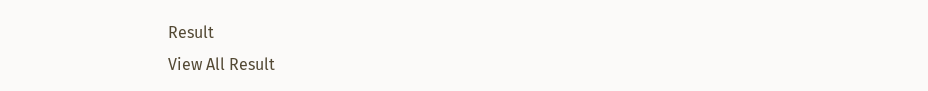Result
View All Result